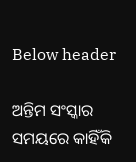Below header

ଅନ୍ତିମ ସଂସ୍କାର ସମୟରେ କାହିଁକି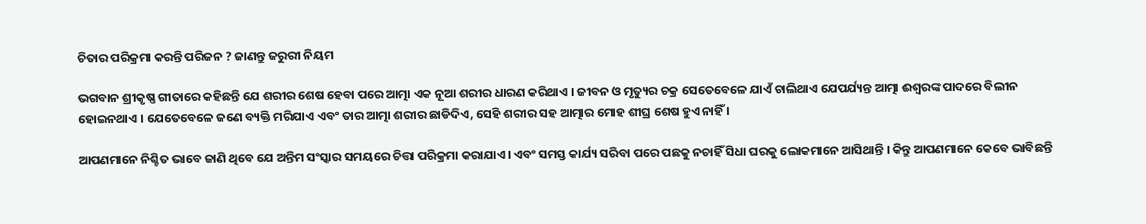ଚିତାର ପରିକ୍ରମା କରନ୍ତି ପରିଜନ ? ଜାଣନ୍ତୁ ଜରୁରୀ ନିୟମ

ଭଗବାନ ଶ୍ରୀକୃଷ୍ଣ ଗୀତାରେ କହିଛନ୍ତି ଯେ ଶରୀର ଶେଷ ହେବା ପରେ ଆତ୍ମା ଏକ ନୂଆ ଶରୀର ଧାରଣ କରିଥାଏ । ଜୀବନ ଓ ମୃତ୍ୟୁର ଚକ୍ର ସେତେବେଳେ ଯାଏଁ ଚାଲିଥାଏ ଯେପର୍ଯ୍ୟନ୍ତ ଆତ୍ମା ଈଶ୍ବରଙ୍କ ପାଦରେ ବିଲୀନ ହୋଇନଥାଏ । ଯେତେବେଳେ ଜଣେ ବ୍ୟକ୍ତି ମରିଯାଏ ଏବଂ ତାର ଆତ୍ମା ଶରୀର ଛାଡିଦିଏ, ସେହି ଶରୀର ସହ ଆତ୍ମାର ମୋହ ଶୀଘ୍ର ଶେଷ ହୁଏ ନାହିଁ ।

ଆପଣମାନେ ନିଶ୍ଚିତ ଭାବେ ଜାଣି ଥିବେ ଯେ ଅନ୍ତିମ ସଂସ୍କାର ସମୟରେ ଚିତ୍ତା ପରିକ୍ରମା କରାଯାଏ । ଏବଂ ସମସ୍ତ କାର୍ଯ୍ୟ ସରିବା ପରେ ପଛକୁ ନଚାହିଁ ସିଧା ଘରକୁ ଲୋକମାନେ ଆସିଥାନ୍ତି । କିନ୍ତୁ ଆପଣମାନେ କେବେ ଭାବିଛନ୍ତି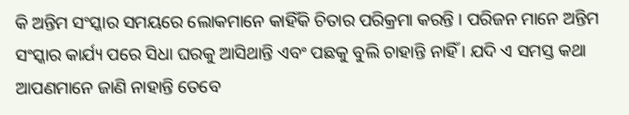କି ଅନ୍ତିମ ସଂସ୍କାର ସମୟରେ ଲୋକମାନେ କାହିଁକି ଚିତାର ପରିକ୍ରମା କରନ୍ତି । ପରିଜନ ମାନେ ଅନ୍ତିମ ସଂସ୍କାର କାର୍ଯ୍ୟ ପରେ ସିଧା ଘରକୁ ଆସିଥାନ୍ତି ଏବଂ ପଛକୁ ବୁଲି ଚାହାନ୍ତି ନାହିଁ । ଯଦି ଏ ସମସ୍ତ କଥା ଆପଣମାନେ ଜାଣି ନାହାନ୍ତି ତେବେ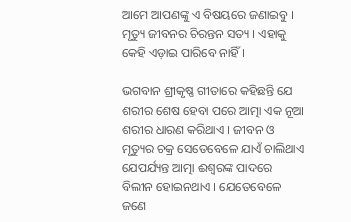ଆମେ ଆପଣଙ୍କୁ ଏ ବିଷୟରେ ଜଣାଇବୁ । ମୃତ୍ୟୁ ଜୀବନର ଚିରନ୍ତନ ସତ୍ୟ । ଏହାକୁ କେହି ଏଡ଼ାଇ ପାରିବେ ନାହିଁ ।

ଭଗବାନ ଶ୍ରୀକୃଷ୍ଣ ଗୀତାରେ କହିଛନ୍ତି ଯେ ଶରୀର ଶେଷ ହେବା ପରେ ଆତ୍ମା ଏକ ନୂଆ ଶରୀର ଧାରଣ କରିଥାଏ । ଜୀବନ ଓ ମୃତ୍ୟୁର ଚକ୍ର ସେତେବେଳେ ଯାଏଁ ଚାଲିଥାଏ ଯେପର୍ଯ୍ୟନ୍ତ ଆତ୍ମା ଈଶ୍ବରଙ୍କ ପାଦରେ ବିଲୀନ ହୋଇନଥାଏ । ଯେତେବେଳେ ଜଣେ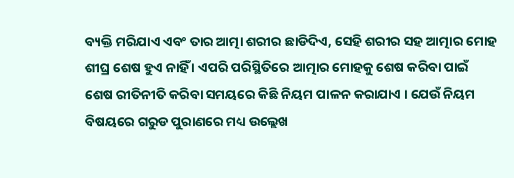ବ୍ୟକ୍ତି ମରିଯାଏ ଏବଂ ତାର ଆତ୍ମା ଶରୀର ଛାଡିଦିଏ, ସେହି ଶରୀର ସହ ଆତ୍ମାର ମୋହ ଶୀଘ୍ର ଶେଷ ହୁଏ ନାହିଁ । ଏପରି ପରିସ୍ଥିତିରେ ଆତ୍ମାର ମୋହକୁ ଶେଷ କରିବା ପାଇଁ ଶେଷ ରୀତିନୀତି କରିବା ସମୟରେ କିଛି ନିୟମ ପାଳନ କରାଯାଏ । ଯେଉଁ ନିୟମ ବିଷୟରେ ଗରୁଡ ପୁରାଣରେ ମଧ୍ୟ ଉଲ୍ଲେଖ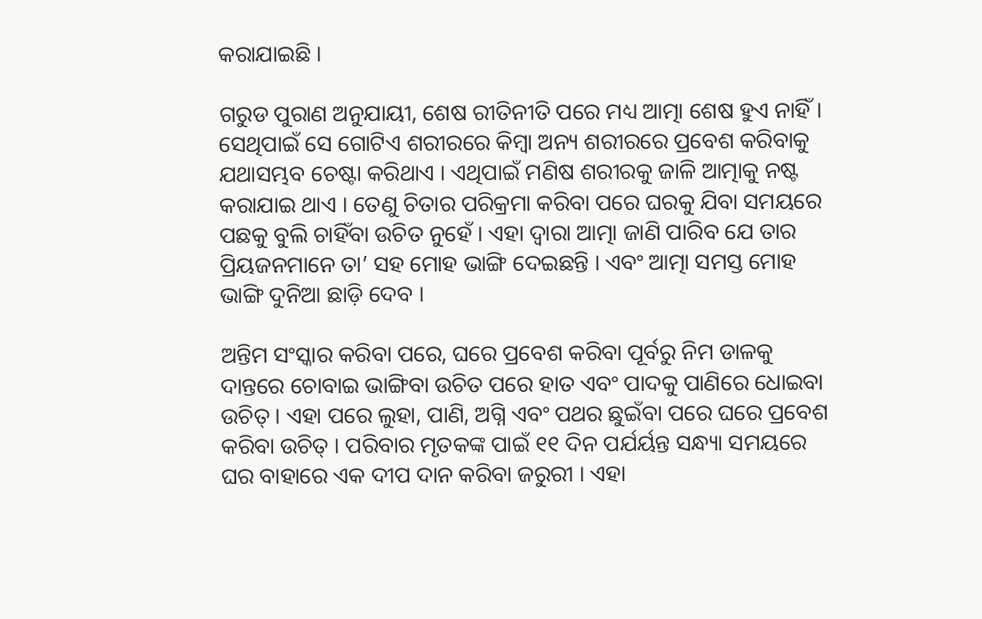କରାଯାଇଛି ।

ଗରୁଡ ପୁରାଣ ଅନୁଯାୟୀ, ଶେଷ ରୀତିନୀତି ପରେ ମଧ୍ୟ ଆତ୍ମା ଶେଷ ହୁଏ ନାହିଁ। ସେଥିପାଇଁ ସେ ଗୋଟିଏ ଶରୀରରେ କିମ୍ବା ଅନ୍ୟ ଶରୀରରେ ପ୍ରବେଶ କରିବାକୁ ଯଥାସମ୍ଭବ ଚେଷ୍ଟା କରିଥାଏ । ଏଥିପାଇଁ ମଣିଷ ଶରୀରକୁ ଜାଳି ଆତ୍ମାକୁ ନଷ୍ଟ କରାଯାଇ ଥାଏ । ତେଣୁ ଚିତାର ପରିକ୍ରମା କରିବା ପରେ ଘରକୁ ଯିବା ସମୟରେ ପଛକୁ ବୁଲି ଚାହିଁବା ଉଚିତ ନୁହେଁ । ଏହା ଦ୍ୱାରା ଆତ୍ମା ଜାଣି ପାରିବ ଯେ ତାର ପ୍ରିୟଜନମାନେ ତା’ ସହ ମୋହ ଭାଙ୍ଗି ଦେଇଛନ୍ତି । ଏବଂ ଆତ୍ମା ସମସ୍ତ ମୋହ ଭାଙ୍ଗି ଦୁନିଆ ଛାଡ଼ି ଦେବ ।

ଅନ୍ତିମ ସଂସ୍କାର କରିବା ପରେ, ଘରେ ପ୍ରବେଶ କରିବା ପୂର୍ବରୁ ନିମ ଡାଳକୁ ଦାନ୍ତରେ ଚୋବାଇ ଭାଙ୍ଗିବା ଉଚିତ ପରେ ହାତ ଏବଂ ପାଦକୁ ପାଣିରେ ଧୋଇବା ଉଚିତ୍ । ଏହା ପରେ ଲୁହା, ପାଣି, ଅଗ୍ନି ଏବଂ ପଥର ଛୁଇଁବା ପରେ ଘରେ ପ୍ରବେଶ କରିବା ଉଚିତ୍ । ପରିବାର ମୃତକଙ୍କ ପାଇଁ ୧୧ ଦିନ ପର୍ଯର୍ୟନ୍ତ ସନ୍ଧ୍ୟା ସମୟରେ ଘର ବାହାରେ ଏକ ଦୀପ ଦାନ କରିବା ଜରୁରୀ । ଏହା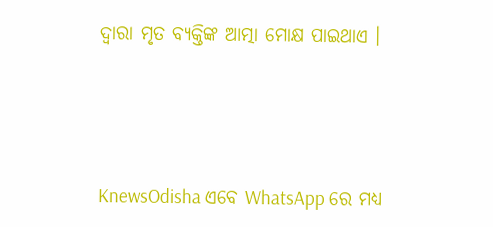ଦ୍ୱାରା ମୃତ ବ୍ୟକ୍ତିଙ୍କ ଆତ୍ମା ମୋକ୍ଷ ପାଇଥାଏ ।




KnewsOdisha ଏବେ WhatsApp ରେ ମଧ୍ୟ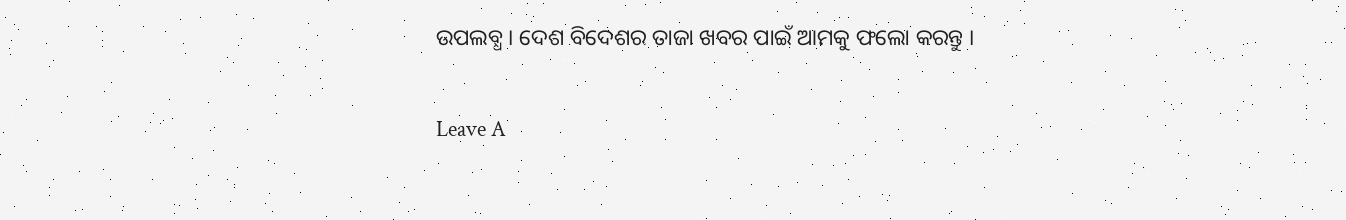ଉପଲବ୍ଧ । ଦେଶ ବିଦେଶର ତାଜା ଖବର ପାଇଁ ଆମକୁ ଫଲୋ କରନ୍ତୁ ।

Leave A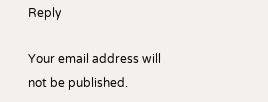Reply

Your email address will not be published.